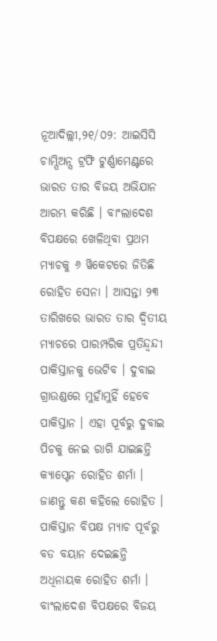ନୂଆଦିଲ୍ଲୀ,୨୧/୦୨: ଆଇସିସି ଚାମ୍ପିଅନ୍ସ ଟ୍ରଫି ଟୁର୍ଣ୍ଣାମେଣ୍ଟରେ ଭାରତ ତାର ବିଜୟ ଅଭିଯାନ ଆରମ୍ଭ କରିଛି । ବାଂଲାଦେଶ ବିପକ୍ଷରେ ଖେଳିଥିବା ପ୍ରଥମ ମ୍ୟାଚକୁ ୬ ୱିକେଟରେ ଜିତିଛି ରୋହିତ ସେନା । ଆସନ୍ତା ୨୩ ତାରିଖରେ ଭାରତ ତାର ଦ୍ବିତୀୟ ମ୍ୟାଚରେ ପାରମ୍ପରିକ ପ୍ରତିନ୍ଦ୍ବନ୍ଦୀ ପାକିସ୍ତାନକୁ ଭେଟିବ । ଦୁବାଇ ଗ୍ରାଉଣ୍ଡରେ ମୁହାଁମୁହିଁ ହେବେ ପାକିସ୍ତାନ । ଏହା ପୂର୍ବରୁ ଦୁବାଇ ପିଚକୁ ନେଇ ରାଗି ଯାଇଛନ୍ତି କ୍ୟାପ୍ଟେନ ରୋହିତ ଶର୍ମା । ଜାଣନ୍ତୁ କଣ କହିଲେ ରୋହିତ ।
ପାକିସ୍ତାନ ବିପକ୍ଷ ମ୍ୟାଚ ପୂର୍ବରୁ ବଡ ବୟାନ ଦେଇଛନ୍ତି ଅଧିନାୟକ ରୋହିତ ଶର୍ମା । ବାଂଲାଦେଶ ବିପକ୍ଷରେ ବିଜୟ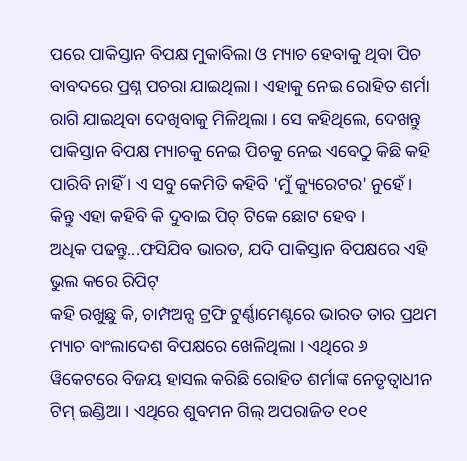ପରେ ପାକିସ୍ତାନ ବିପକ୍ଷ ମୁକାବିଲା ଓ ମ୍ୟାଚ ହେବାକୁ ଥିବା ପିଚ ବାବଦରେ ପ୍ରଶ୍ନ ପଚରା ଯାଇଥିଲା । ଏହାକୁ ନେଇ ରୋହିତ ଶର୍ମା ରାଗି ଯାଇଥିବା ଦେଖିବାକୁ ମିଳିଥିଲା । ସେ କହିଥିଲେ, ଦେଖନ୍ତୁ ପାକିସ୍ତାନ ବିପକ୍ଷ ମ୍ୟାଚକୁ ନେଇ ପିଚକୁ ନେଇ ଏବେଠୁ କିଛି କହି ପାରିବି ନାହିଁ । ଏ ସବୁ କେମିତି କହିବି 'ମୁଁ କ୍ୟୁରେଟର' ନୁହେଁ । କିନ୍ତୁ ଏହା କହିବି କି ଦୁବାଇ ପିଚ୍ ଟିକେ ଛୋଟ ହେବ ।
ଅଧିକ ପଢନ୍ତୁ...ଫସିଯିବ ଭାରତ, ଯଦି ପାକିସ୍ତାନ ବିପକ୍ଷରେ ଏହି ଭୁଲ କରେ ରିପିଟ୍
କହି ରଖୁଛୁ କି, ଚାମ୍ପଅନ୍ସ ଟ୍ରଫି ଟୁର୍ଣ୍ଣାମେଣ୍ଟରେ ଭାରତ ତାର ପ୍ରଥମ ମ୍ୟାଚ ବାଂଲାଦେଶ ବିପକ୍ଷରେ ଖେଳିଥିଲା । ଏଥିରେ ୬ ୱିକେଟରେ ବିଜୟ ହାସଲ କରିଛି ରୋହିତ ଶର୍ମାଙ୍କ ନେତୃତ୍ବାଧୀନ ଟିମ୍ ଇଣ୍ଡିଆ । ଏଥିରେ ଶୁବମନ ଗିଲ୍ ଅପରାଜିତ ୧୦୧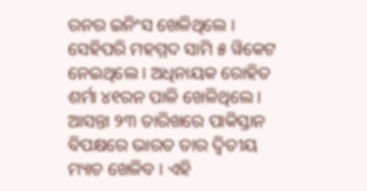ରନର ଇନିଂସ ଖେଳିଥିଲେ । ସେହିପରି ମହମ୍ମଦ ସାମି ୫ ୱିକେଟ ନେଇଥିଲେ । ଅଧିନାୟକ ରୋହିତ ଶର୍ମା ୪୧ରନ ପାଳି ଖେଳିଥିଲେ । ଆସନ୍ତା ୨୩ ତାରିଖରେ ପାକିସ୍ତାନ ବିପକ୍ଷରେ ଭାରତ ତାର ଦ୍ବିତୀୟ ମ୍ୟାଚ ଖେଳିବ । ଏହି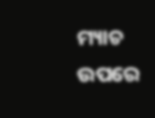ମ୍ୟାଚ ଉପରେ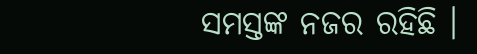ସମସ୍ତଙ୍କ ନଜର ରହିଛି ।